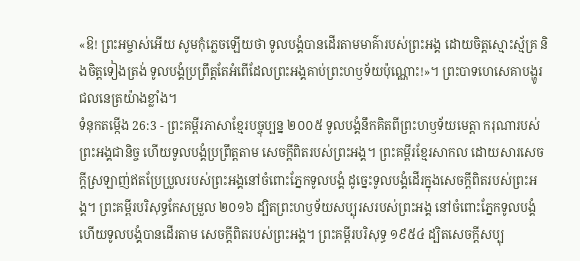«ឱ! ព្រះអម្ចាស់អើយ សូមកុំភ្លេចឡើយថា ទូលបង្គំបានដើរតាមមាគ៌ារបស់ព្រះអង្គ ដោយចិត្តស្មោះស្ម័គ្រ និងចិត្តទៀងត្រង់ ទូលបង្គំប្រព្រឹត្តតែអំពើដែលព្រះអង្គគាប់ព្រះហឫទ័យប៉ុណ្ណោះ!»។ ព្រះបាទហេសេគាបង្ហូរជលនេត្រយ៉ាងខ្លាំង។
ទំនុកតម្កើង 26:3 - ព្រះគម្ពីរភាសាខ្មែរបច្ចុប្បន្ន ២០០៥ ទូលបង្គំនឹកគិតពីព្រះហឫទ័យមេត្តា ករុណារបស់ព្រះអង្គជានិច្ច ហើយទូលបង្គំប្រព្រឹត្តតាម សេចក្ដីពិតរបស់ព្រះអង្គ។ ព្រះគម្ពីរខ្មែរសាកល ដោយសារសេចក្ដីស្រឡាញ់ឥតប្រែប្រួលរបស់ព្រះអង្គនៅចំពោះភ្នែកទូលបង្គំ ដូច្នេះទូលបង្គំដើរក្នុងសេចក្ដីពិតរបស់ព្រះអង្គ។ ព្រះគម្ពីរបរិសុទ្ធកែសម្រួល ២០១៦ ដ្បិតព្រះហឫទ័យសប្បុរសរបស់ព្រះអង្គ នៅចំពោះភ្នែកទូលបង្គំ ហើយទូលបង្គំបានដើរតាម សេចក្ដីពិតរបស់ព្រះអង្គ។ ព្រះគម្ពីរបរិសុទ្ធ ១៩៥៤ ដ្បិតសេចក្ដីសប្បុ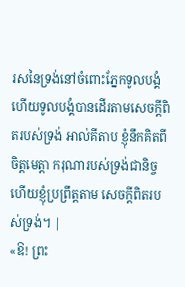រសនៃទ្រង់នៅចំពោះភ្នែកទូលបង្គំ ហើយទូលបង្គំបានដើរតាមសេចក្ដីពិតរបស់ទ្រង់ អាល់គីតាប ខ្ញុំនឹកគិតពីចិត្តមេត្តា ករុណារបស់ទ្រង់ជានិច្ច ហើយខ្ញុំប្រព្រឹត្តតាម សេចក្ដីពិតរបស់ទ្រង់។ |
«ឱ! ព្រះ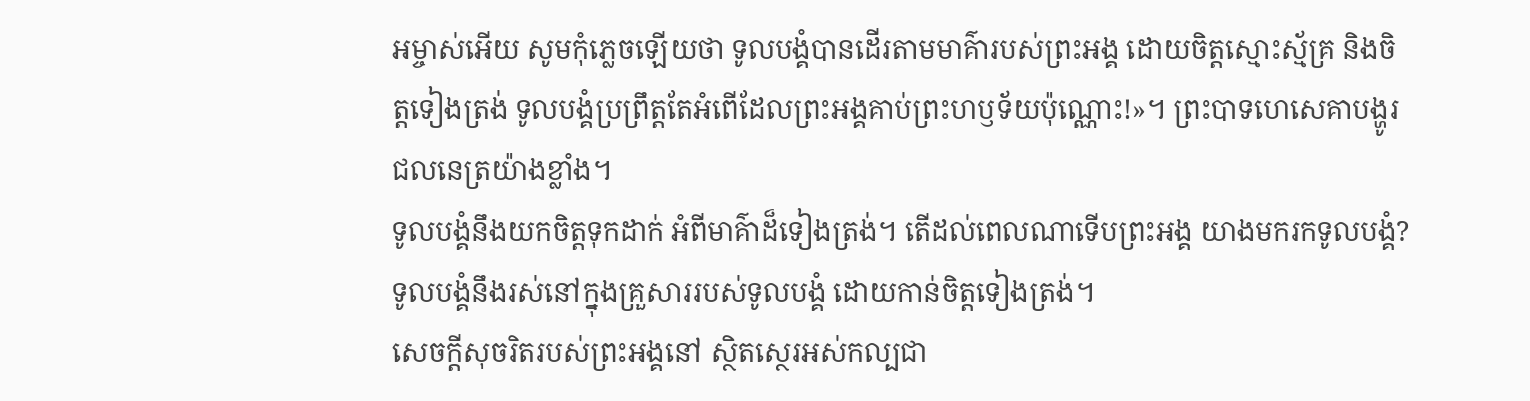អម្ចាស់អើយ សូមកុំភ្លេចឡើយថា ទូលបង្គំបានដើរតាមមាគ៌ារបស់ព្រះអង្គ ដោយចិត្តស្មោះស្ម័គ្រ និងចិត្តទៀងត្រង់ ទូលបង្គំប្រព្រឹត្តតែអំពើដែលព្រះអង្គគាប់ព្រះហឫទ័យប៉ុណ្ណោះ!»។ ព្រះបាទហេសេគាបង្ហូរជលនេត្រយ៉ាងខ្លាំង។
ទូលបង្គំនឹងយកចិត្តទុកដាក់ អំពីមាគ៌ាដ៏ទៀងត្រង់។ តើដល់ពេលណាទើបព្រះអង្គ យាងមករកទូលបង្គំ? ទូលបង្គំនឹងរស់នៅក្នុងគ្រួសាររបស់ទូលបង្គំ ដោយកាន់ចិត្តទៀងត្រង់។
សេចក្ដីសុចរិតរបស់ព្រះអង្គនៅ ស្ថិតស្ថេរអស់កល្បជា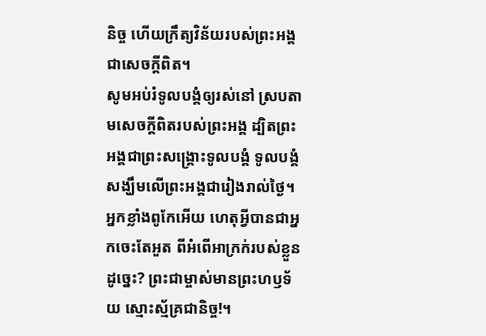និច្ច ហើយក្រឹត្យវិន័យរបស់ព្រះអង្គជាសេចក្ដីពិត។
សូមអប់រំទូលបង្គំឲ្យរស់នៅ ស្របតាមសេចក្ដីពិតរបស់ព្រះអង្គ ដ្បិតព្រះអង្គជាព្រះសង្គ្រោះទូលបង្គំ ទូលបង្គំសង្ឃឹមលើព្រះអង្គជារៀងរាល់ថ្ងៃ។
អ្នកខ្លាំងពូកែអើយ ហេតុអ្វីបានជាអ្នកចេះតែអួត ពីអំពើអាក្រក់របស់ខ្លួនដូច្នេះ? ព្រះជាម្ចាស់មានព្រះហឫទ័យ ស្មោះស្ម័គ្រជានិច្ច!។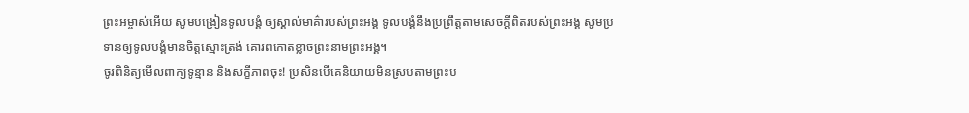ព្រះអម្ចាស់អើយ សូមបង្រៀនទូលបង្គំ ឲ្យស្គាល់មាគ៌ារបស់ព្រះអង្គ ទូលបង្គំនឹងប្រព្រឹត្តតាមសេចក្ដីពិតរបស់ព្រះអង្គ សូមប្រទានឲ្យទូលបង្គំមានចិត្តស្មោះត្រង់ គោរពកោតខ្លាចព្រះនាមព្រះអង្គ។
ចូរពិនិត្យមើលពាក្យទូន្មាន និងសក្ខីភាពចុះ! ប្រសិនបើគេនិយាយមិនស្របតាមព្រះប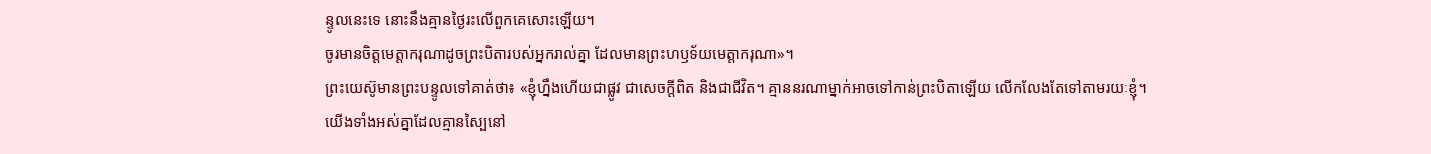ន្ទូលនេះទេ នោះនឹងគ្មានថ្ងៃរះលើពួកគេសោះឡើយ។
ចូរមានចិត្តមេត្តាករុណាដូចព្រះបិតារបស់អ្នករាល់គ្នា ដែលមានព្រះហឫទ័យមេត្តាករុណា»។
ព្រះយេស៊ូមានព្រះបន្ទូលទៅគាត់ថា៖ «ខ្ញុំហ្នឹងហើយជាផ្លូវ ជាសេចក្ដីពិត និងជាជីវិត។ គ្មាននរណាម្នាក់អាចទៅកាន់ព្រះបិតាឡើយ លើកលែងតែទៅតាមរយៈខ្ញុំ។
យើងទាំងអស់គ្នាដែលគ្មានស្បៃនៅ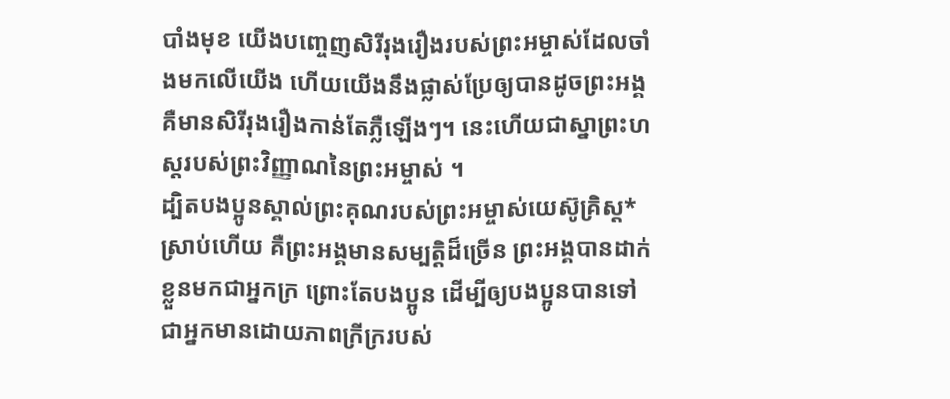បាំងមុខ យើងបញ្ចេញសិរីរុងរឿងរបស់ព្រះអម្ចាស់ដែលចាំងមកលើយើង ហើយយើងនឹងផ្លាស់ប្រែឲ្យបានដូចព្រះអង្គ គឺមានសិរីរុងរឿងកាន់តែភ្លឺឡើងៗ។ នេះហើយជាស្នាព្រះហស្ដរបស់ព្រះវិញ្ញាណនៃព្រះអម្ចាស់ ។
ដ្បិតបងប្អូនស្គាល់ព្រះគុណរបស់ព្រះអម្ចាស់យេស៊ូគ្រិស្ត*ស្រាប់ហើយ គឺព្រះអង្គមានសម្បត្តិដ៏ច្រើន ព្រះអង្គបានដាក់ខ្លួនមកជាអ្នកក្រ ព្រោះតែបងប្អូន ដើម្បីឲ្យបងប្អូនបានទៅជាអ្នកមានដោយភាពក្រីក្ររបស់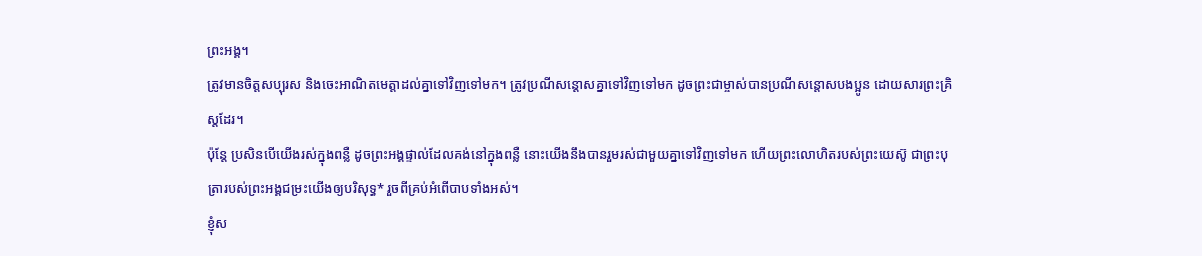ព្រះអង្គ។
ត្រូវមានចិត្តសប្បុរស និងចេះអាណិតមេត្តាដល់គ្នាទៅវិញទៅមក។ ត្រូវប្រណីសន្ដោសគ្នាទៅវិញទៅមក ដូចព្រះជាម្ចាស់បានប្រណីសន្ដោសបងប្អូន ដោយសារព្រះគ្រិស្តដែរ។
ប៉ុន្តែ ប្រសិនបើយើងរស់ក្នុងពន្លឺ ដូចព្រះអង្គផ្ទាល់ដែលគង់នៅក្នុងពន្លឺ នោះយើងនឹងបានរួមរស់ជាមួយគ្នាទៅវិញទៅមក ហើយព្រះលោហិតរបស់ព្រះយេស៊ូ ជាព្រះបុត្រារបស់ព្រះអង្គជម្រះយើងឲ្យបរិសុទ្ធ* រួចពីគ្រប់អំពើបាបទាំងអស់។
ខ្ញុំស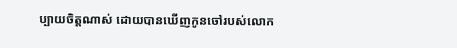ប្បាយចិត្តណាស់ ដោយបានឃើញកូនចៅរបស់លោក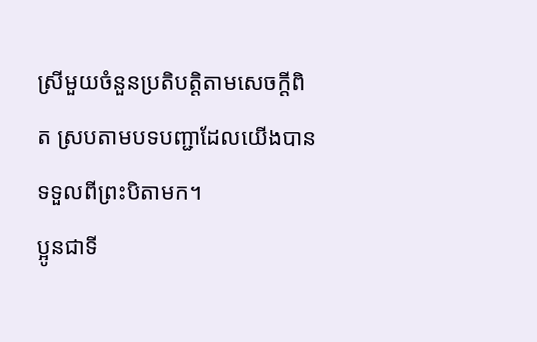ស្រីមួយចំនួនប្រតិបត្តិតាមសេចក្ដីពិត ស្របតាមបទបញ្ជាដែលយើងបានទទួលពីព្រះបិតាមក។
ប្អូនជាទី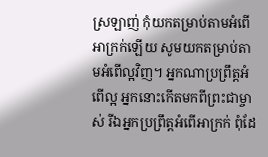ស្រឡាញ់ កុំយកតម្រាប់តាមអំពើអាក្រក់ឡើយ សូមយកតម្រាប់តាមអំពើល្អវិញ។ អ្នកណាប្រព្រឹត្តអំពើល្អ អ្នកនោះកើតមកពីព្រះជាម្ចាស់ រីឯអ្នកប្រព្រឹត្តអំពើអាក្រក់ ពុំដែ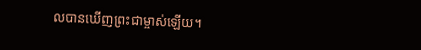លបានឃើញព្រះជាម្ចាស់ឡើយ។